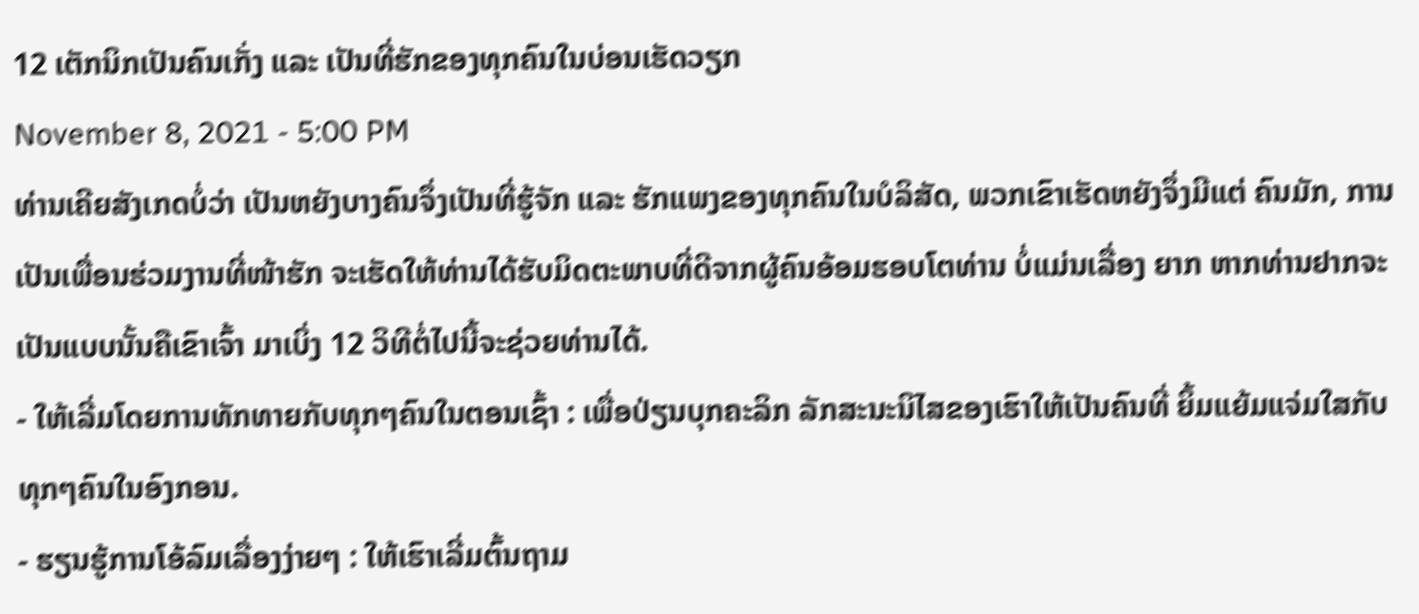12 ເຕັກນິກເປັນຄົນເກັ່ງ ແລະ ເປັນທີ່ຮັກຂອງທຸກຄົນໃນບ່ອນເຮັດວຽກ
November 8, 2021 - 5:00 PM
ທ່ານເຄີຍສັງເກດບໍ່ວ່າ ເປັນຫຍັງບາງຄົນຈຶ່ງເປັນທີ່ຮູ້ຈັກ ແລະ ຮັກແພງຂອງທຸກຄົນໃນບໍລິສັດ, ພວກເຂົາເຮັດຫຍັງຈຶ່ງມີແຕ່ ຄົນມັກ, ການເປັນເພື່ອນຮ່ວມງານທີ່ໜ້າຮັກ ຈະເຮັດໃຫ້ທ່ານໄດ້ຮັບມິດຕະພາບທີ່ດີຈາກຜູ້ຄົນອ້ອມຮອບໂຕທ່ານ ບໍ່ແມ່ນເລື່ອງ ຍາກ ຫາກທ່ານຢາກຈະເປັນແບບນັ້ນຄືເຂົາເຈົ້າ ມາເບິ່ງ 12 ວິທີຕໍ່ໄປນີ້ຈະຊ່ວຍທ່ານໄດ້.
- ໃຫ້ເລີ່ມໂດຍການທັກທາຍກັບທຸກໆຄົນໃນຕອນເຊົ້າ : ເພື່ອປ່ຽນບຸກຄະລິກ ລັກສະນະນິໄສຂອງເຮົາໃຫ້ເປັນຄົນທີ່ ຍິ້ມແຍ້ມແຈ່ມໃສກັບທຸກໆຄົນໃນອົງກອນ.
- ຮຽນຮູ້ການໂອ້ລົມເລື່ອງງ່າຍໆ : ໃຫ້ເຮົາເລີ່ມຕົ້ນຖາມ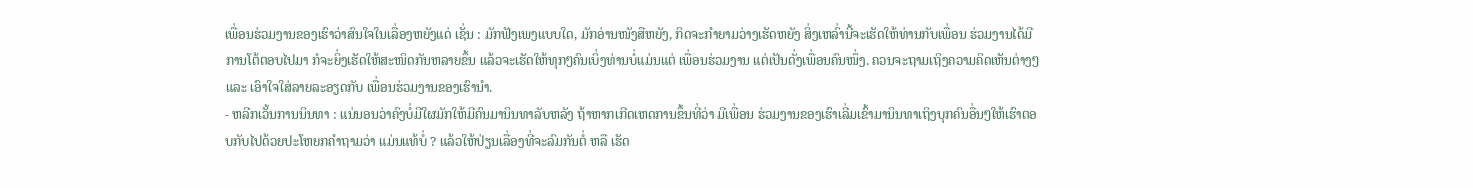ເພື່ອນຮ່ວມງານຂອງເຮົາວ່າສົນໃຈໃນເລື່ອງຫຍັງແດ່ ເຊັ່ນ : ມັກຟັງເພງແບບໃດ, ມັກອ່ານໜັງສືຫຍັງ, ກິດຈະກຳຍາມວ່າງເຮັດຫຍັງ ສິ່ງເຫລົ່ານີ້ຈະເຮັດໃຫ້ທ່ານກັບເພື່ອນ ຮ່ວມງານໄດ້ມີການໂຕ້ຕອບໄປມາ ກໍຈະຍິ່ງເຮັດໃຫ້ສະໜິດກັນຫລາຍຂຶ້ນ ແລ້ວຈະເຮັດໃຫ້ທຸກໆຄົນເບິ່ງທ່ານບໍ່ແມ່ນແຕ່ ເພື່ອນຮ່ວມງານ ແຕ່ເປັນດັ່ງເພື່ອນຄົນໜຶ່ງ. ຄວນຈະຖາມເຖິງຄວາມຄິດເຫັນຕ່າງໆ ແລະ ເອົາໃຈໃສ່ລາຍລະອຽດກັບ ເພື່ອນຮ່ວມງານຂອງເຮົານຳ.
- ຫລີກເວັ້ນການນິນທາ : ແນ່ນອນວ່າຄົງບໍ່ມີໃຜມັກໃຫ້ມີຄົນມານິນທາລັບຫລັງ ຖ້າຫາກເກີດເຫດການຂຶ້ນທີ່ວ່າ ມີເພື່ອນ ຮ່ວມງານຂອງເຮົາເລີ່ມເຂົ້າມານິນທາເຖິງບຸກຄົນອື່ນໆໃຫ້ເຮົາຕອບກັບໄປດ້ວຍປະໂຫຍກຄຳຖາມວ່າ ແມ່ນແທ້ບໍ່ ? ແລ້ວໃຫ້ປ່ຽນເລື່ອງທີ່ຈະລົມກັນຕໍ່ ຫລື ເຮັດ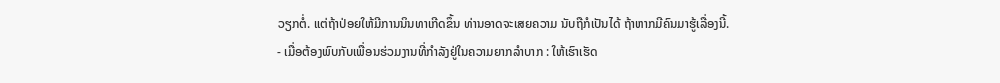ວຽກຕໍ່. ແຕ່ຖ້າປ່ອຍໃຫ້ມີການນິນທາເກີດຂຶ້ນ ທ່ານອາດຈະເສຍຄວາມ ນັບຖືກໍເປັນໄດ້ ຖ້າຫາກມີຄົນມາຮູ້ເລື່ອງນີ້.
- ເມື່ອຕ້ອງພົບກັບເພື່ອນຮ່ວມງານທີ່ກຳລັງຢູ່ໃນຄວາມຍາກລຳບາກ : ໃຫ້ເຮົາເຮັດ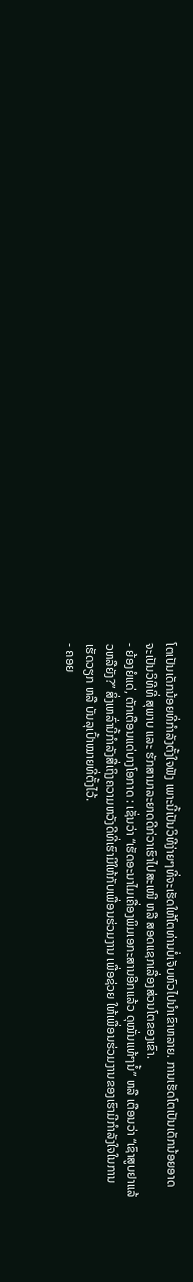ໂຕເປັນເດັກນ້ອຍທີ່ກຳລັງຕັ້ງໃຈຟັງ ເພາະນີ້ເປັນວິທີງ່າຍໆທີ່ຈະເຮັດໃຫ້ໂຕທ່ານບໍ່ເຈັບຫົວໄປນຳເຂົາຫລາຍ. ການເຮັດໂຕເປັນເດັກນ້ອຍອາດຈະເປັນວິທີທີ່ ສຸພາບ ແລະ ຮັກສາມາລະຍາດດີກ່ວາເຮົາໄປສະເໜີ ຫລື ສອດແຊກເລື່ອງສ່ວນໂຕຂອງເຂົາ.
- ຍ້ອງຍໍແດ່, ຕັກເຕືອນແດ່ບາງໂອກາດ : ເຊັ່ນວ່າ “ເຮັດອະນາໄມເຄື່ອງພິມເອກະສານອີກແລ້ວ ດຸໝັ່ນແທ້ໆນໍ້” ຫລື ເຕືອນວ່າ “ເຊົາສູບຢາແລ້ວຫລືຍັງ?” ສິ່ງເຫລົ່ານີ້ກຳລັງສື່ເຖິງຄວາມຫວັງດີທີ່ເຮົາມີໃຫ້ກັບເພື່ອນຮ່ວມງານ ເພື່ອຊ່ວຍ ໃຫ້ເພື່ອນຮ່ວມງານຂອງເຮົາມີກຳລັງໃຈໃນການເຮັດວຽກ ຫລື ບັນລຸເປົ້າໝາຍທີ່ຕັ້ງໄວ້.
- ຄອຍ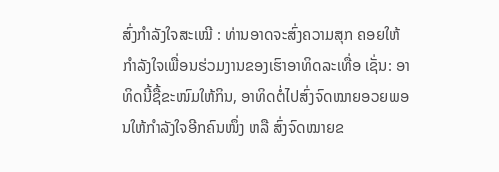ສົ່ງກຳລັງໃຈສະເໝີ : ທ່ານອາດຈະສົ່ງຄວາມສຸກ ຄອຍໃຫ້ກຳລັງໃຈເພື່ອນຮ່ວມງານຂອງເຮົາອາທິດລະເທື່ອ ເຊັ່ນ: ອາທິດນີ້ຊື້ຂະໜົມໃຫ້ກິນ, ອາທິດຕໍ່ໄປສົ່ງຈົດໝາຍອວຍພອນໃຫ້ກຳລັງໃຈອີກຄົນໜຶ່ງ ຫລື ສົ່ງຈົດໝາຍຂ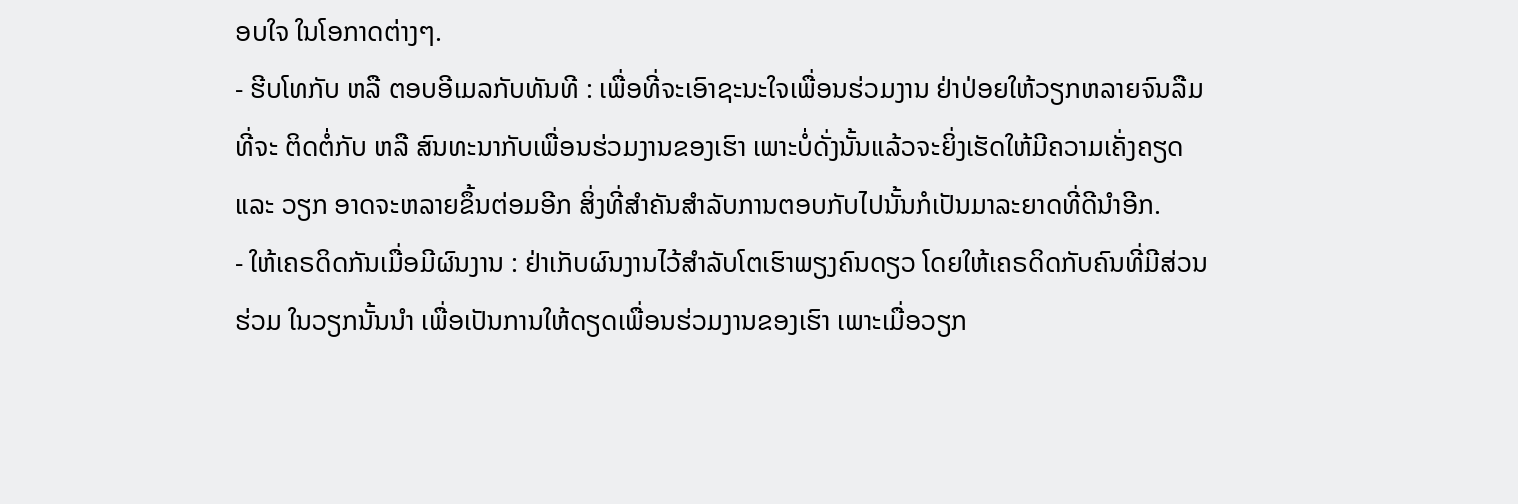ອບໃຈ ໃນໂອກາດຕ່າງໆ.
- ຮີບໂທກັບ ຫລື ຕອບອີເມລກັບທັນທີ : ເພື່ອທີ່ຈະເອົາຊະນະໃຈເພື່ອນຮ່ວມງານ ຢ່າປ່ອຍໃຫ້ວຽກຫລາຍຈົນລືມທີ່ຈະ ຕິດຕໍ່ກັບ ຫລື ສົນທະນາກັບເພື່ອນຮ່ວມງານຂອງເຮົາ ເພາະບໍ່ດັ່ງນັ້ນແລ້ວຈະຍິ່ງເຮັດໃຫ້ມີຄວາມເຄັ່ງຄຽດ ແລະ ວຽກ ອາດຈະຫລາຍຂຶ້ນຕ່ອມອີກ ສິ່ງທີ່ສຳຄັນສຳລັບການຕອບກັບໄປນັ້ນກໍເປັນມາລະຍາດທີ່ດີນຳອີກ.
- ໃຫ້ເຄຣດິດກັນເມື່ອມີຜົນງານ : ຢ່າເກັບຜົນງານໄວ້ສຳລັບໂຕເຮົາພຽງຄົນດຽວ ໂດຍໃຫ້ເຄຣດິດກັບຄົນທີ່ມີສ່ວນຮ່ວມ ໃນວຽກນັ້ນນຳ ເພື່ອເປັນການໃຫ້ດຽດເພື່ອນຮ່ວມງານຂອງເຮົາ ເພາະເມື່ອວຽກ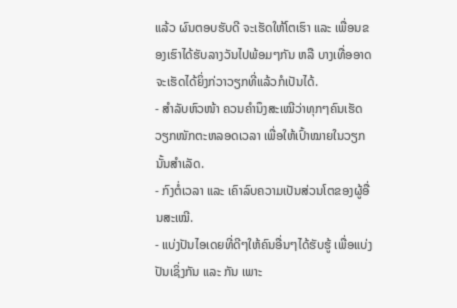ແລ້ວ ຜົນຕອບຮັບດີ ຈະເຮັດໃຫ້ໂຕເຮົາ ແລະ ເພື່ອນຂອງເຮົາໄດ້ຮັບລາງວັນໄປພ້ອມໆກັນ ຫລື ບາງເທື່ອອາດຈະເຮັດໄດ້ຍິ່ງກ່ວາວຽກທີ່ແລ້ວກໍເປັນໄດ້.
- ສຳລັບຫົວໜ້າ ຄວນຄຳນຶງສະເໝີວ່າທຸກໆຄົນເຮັດວຽກໜັກຕະຫລອດເວລາ ເພື່ອໃຫ້ເປົ້າໝາຍໃນວຽກນັ້ນສຳເລັດ.
- ກົງຕໍ່ເວລາ ແລະ ເຄົາລົບຄວາມເປັນສ່ວນໂຕຂອງຜູ້ອື່ນສະເໝີ.
- ແບ່ງປັນໄອເດຍທີ່ດີໆໃຫ້ຄົນອື່ນໆໄດ້ຮັບຮູ້ ເພື່ອແບ່ງປັນເຊິ່ງກັນ ແລະ ກັນ ເພາະ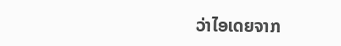ວ່າໄອເດຍຈາກ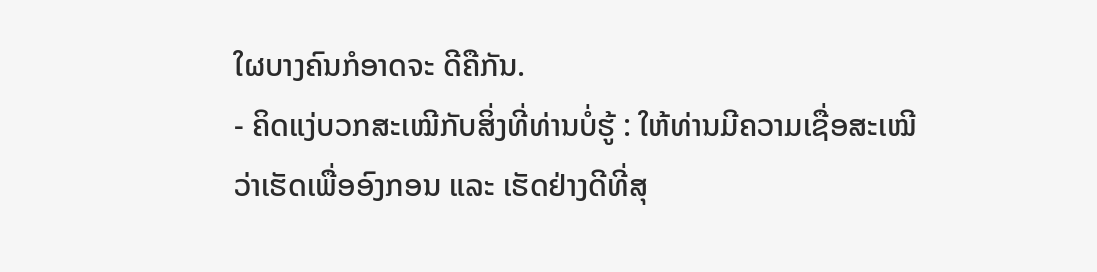ໃຜບາງຄົນກໍອາດຈະ ດີຄືກັນ.
- ຄິດແງ່ບວກສະເໝີກັບສິ່ງທີ່ທ່ານບໍ່ຮູ້ : ໃຫ້ທ່ານມີຄວາມເຊື່ອສະເໝີວ່າເຮັດເພື່ອອົງກອນ ແລະ ເຮັດຢ່າງດີທີ່ສຸ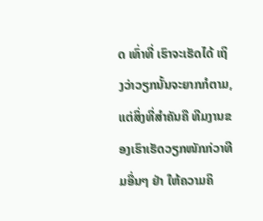ດ ເທົ່າທີ່ ເຮົາຈະເຮັດໄດ້ ເຖິງວ່າວຽກນັ້ນຈະຍາກກໍຕາມ, ແຕ່ສິ່ງທີ່ສຳຄັນຄື ທີມງານຂອງເຮົາເຮັດວຽກໜັກກ່ວາທີມອື່ນໆ ຢ່າ ໃຫ້ຄວາມຄິ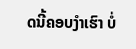ດນີ້ຄອບງຳເຮົາ ບໍ່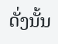ດັ່ງນັ້ນ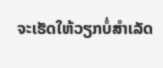ຈະເຮັດໃຫ້ວຽກບໍ່ສຳເລັດ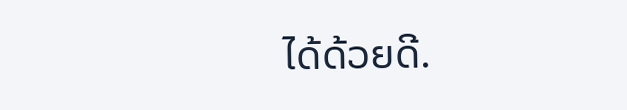ໄດ້ດ້ວຍດີ.